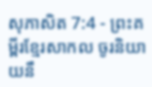សុភាសិត 7:4 - ព្រះគម្ពីរខ្មែរសាកល ចូរនិយាយនឹ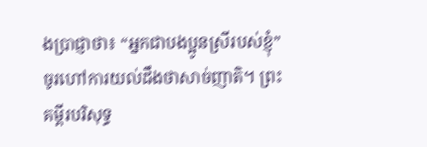ងប្រាជ្ញាថា៖ “អ្នកជាបងប្អូនស្រីរបស់ខ្ញុំ” ចូរហៅការយល់ដឹងថាសាច់ញាតិ។ ព្រះគម្ពីរបរិសុទ្ធ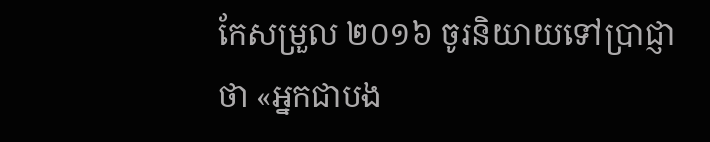កែសម្រួល ២០១៦ ចូរនិយាយទៅប្រាជ្ញាថា «អ្នកជាបង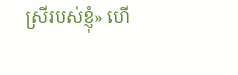ស្រីរបស់ខ្ញុំ» ហើ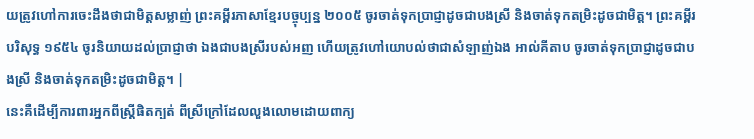យត្រូវហៅការចេះដឹងថាជាមិត្តសម្លាញ់ ព្រះគម្ពីរភាសាខ្មែរបច្ចុប្បន្ន ២០០៥ ចូរចាត់ទុកប្រាជ្ញាដូចជាបងស្រី និងចាត់ទុកតម្រិះដូចជាមិត្ត។ ព្រះគម្ពីរបរិសុទ្ធ ១៩៥៤ ចូរនិយាយដល់ប្រាជ្ញាថា ឯងជាបងស្រីរបស់អញ ហើយត្រូវហៅយោបល់ថាជាសំឡាញ់ឯង អាល់គីតាប ចូរចាត់ទុកប្រាជ្ញាដូចជាបងស្រី និងចាត់ទុកតម្រិះដូចជាមិត្ត។ |
នេះគឺដើម្បីការពារអ្នកពីស្ត្រីផិតក្បត់ ពីស្រីក្រៅដែលលួងលោមដោយពាក្យ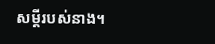សម្ដីរបស់នាង។